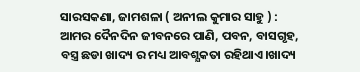ସାରସକଣା, ଜାମଶଳା ( ଅନୀଲ କୁମାର ସାହୁ ) : ଆମର ଦୈନଦିନ ଜୀବନରେ ପାଣି, ପବନ, ବାସଗୃହ, ବସ୍ତ୍ର ଛଡା ଖାଦ୍ୟ ର ମଧ୍ୟ ଆବଶ୍ଯକତା ରହିଥାଏ।ଖାଦ୍ୟ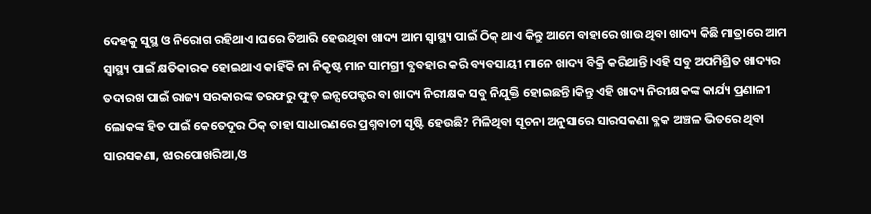ଦେହକୁ ସୁସ୍ଥ ଓ ନିରୋଗ ରହିଥାଏ।ଘରେ ତିଆରି ହେଉଥିବା ଖାଦ୍ୟ ଆମ ସ୍ବାସ୍ଥ୍ୟ ପାଇଁ ଠିକ୍ ଥାଏ କିନ୍ତୁ ଆମେ ବାହାରେ ଖାଉ ଥିବା ଖାଦ୍ୟ କିଛି ମାତ୍ରାରେ ଆମ ସ୍ବାସ୍ଥ୍ୟ ପାଇଁ କ୍ଷତିକାରକ ହୋଇଥାଏ କାହିଁକି ନା ନିକୃଷ୍ଟ ମାନ ସାମଗ୍ରୀ ବ୍ଯବହାର କରି ବ୍ୟବସାୟୀ ମାନେ ଖାଦ୍ୟ ବିକ୍ରି କରିଥାନ୍ତି।ଏହି ସବୁ ଅପମିଶ୍ରିତ ଖାଦ୍ୟର ତଦାରଖ ପାଇଁ ରାଜ୍ୟ ସରକାରଙ୍କ ତରଫରୁ ଫୁଡ୍ ଇନ୍ସପେକ୍ଟର ବା ଖାଦ୍ୟ ନିରୀକ୍ଷକ ସବୁ ନିଯୁକ୍ତି ହୋଇଛନ୍ତି।କିନ୍ତୁ ଏହି ଖାଦ୍ୟ ନିରୀକ୍ଷକଙ୍କ କାର୍ଯ୍ୟ ପ୍ରଣାଳୀ ଲୋକଙ୍କ ହିତ ପାଇଁ କେତେଦୂର ଠିକ୍ ତାହା ସାଧାରଣରେ ପ୍ରଶ୍ନବାଚୀ ସୃଷ୍ଟି ହେଉଛି? ମିଳିଥିବା ସୂଚନା ଅନୁସାରେ ସାରସକଣା ବ୍ଳକ ଅଞ୍ଚଳ ଭିତରେ ଥିବା ସାରସକଣା, ଝାରପୋଖରିଆ,ଓ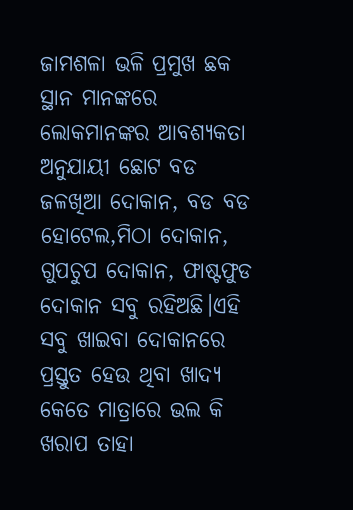ଜାମଶଳା ଭଳି ପ୍ରମୁଖ ଛକ ସ୍ଥାନ ମାନଙ୍କରେ ଲୋକମାନଙ୍କର ଆବଶ୍ୟକତା ଅନୁଯାୟୀ ଛୋଟ ବଡ ଜଳଖିଆ ଦୋକାନ, ବଡ ବଡ ହୋଟେଲ,ମିଠା ଦୋକାନ, ଗୁପଚୁପ ଦୋକାନ, ଫାଷ୍ଟଫୁଡ ଦୋକାନ ସବୁ ରହିଅଛି।ଏହି ସବୁ ଖାଇବା ଦୋକାନରେ ପ୍ରସ୍ତୁତ ହେଉ ଥିବା ଖାଦ୍ୟ କେତେ ମାତ୍ରାରେ ଭଲ କି ଖରାପ ତାହା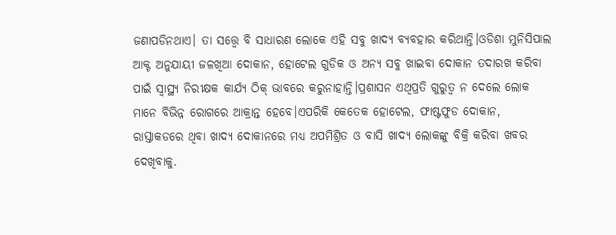ଜଣାପଡିନଥାଏ। ତା ସତ୍ତ୍ୱେ ବି ସାଧାରଣ ଲୋକେ ଏହି ସବୁ ଖାଦ୍ୟ ବ୍ୟବହାର କରିଥାନ୍ତି।ଓଡିଶା ମୁନିସିପାଲ ଆକ୍ଟ ଅନୁଯାୟୀ ଜଳଖିଆ ଦୋକାନ, ହୋଟେଲ ଗୁଡିକ ଓ ଅନ୍ୟ ସବୁ ଖାଇବା ଦୋକାନ ତଦାରଖ କରିବା ପାଇଁ ସ୍ୱାସ୍ଥ୍ୟ ନିରୀକ୍ଷକ କାର୍ଯ୍ୟ ଠିକ୍ ଭାବରେ କରୁନାହାନ୍ତି।ପ୍ରଶାସନ ଏଥିପ୍ରତି ଗୁରୁତ୍ୱ ନ ଦେଲେ ଲୋକ ମାନେ ବିଭିନ୍ନ ରୋଗରେ ଆକ୍ରାନ୍ତ ହେବେ।ଏପରିକି କେତେକ ହୋଟେଲ, ଫାଷ୍ଟଫୁଡ ଦୋକାନ, ରାସ୍ତାକଡରେ ଥିବା ଖାଦ୍ୟ ଦୋକାନରେ ମଧ୍ୟ ଅପମିଶ୍ରିତ ଓ ବାସି ଖାଦ୍ୟ ଲୋକଙ୍କୁ ବିକ୍ରି କରିବା ଖବର ଦେଖିବାକୁ.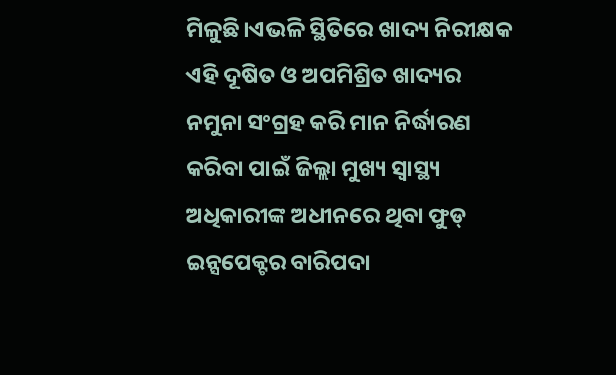ମିଳୁଛି।ଏଭଳି ସ୍ଥିତିରେ ଖାଦ୍ୟ ନିରୀକ୍ଷକ ଏହି ଦୂଷିତ ଓ ଅପମିଶ୍ରିତ ଖାଦ୍ୟର ନମୁନା ସଂଗ୍ରହ କରି ମାନ ନିର୍ଦ୍ଧାରଣ କରିବା ପାଇଁ ଜିଲ୍ଲା ମୁଖ୍ୟ ସ୍ୱାସ୍ଥ୍ୟ ଅଧିକାରୀଙ୍କ ଅଧୀନରେ ଥିବା ଫୁଡ୍ ଇନ୍ସପେକ୍ଟର ବାରିପଦା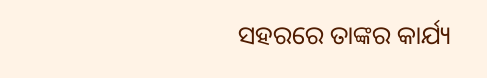ସହରରେ ତାଙ୍କର କାର୍ଯ୍ୟ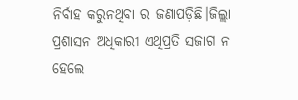ନିର୍ବାହ କରୁନଥିବା ର ଜଣାପଡ଼ିଛି।ଜିଲ୍ଲା ପ୍ରଶାସନ ଅଧିକାରୀ ଏଥିପ୍ରତି ସଜାଗ ନ ହେଲେ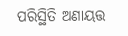ପରିସ୍ଥିତି ଅଣାୟତ୍ତ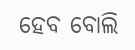ହେବ ବୋଲି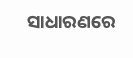ସାଧାରଣରେ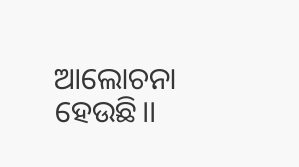ଆଲୋଚନା ହେଉଛି।।